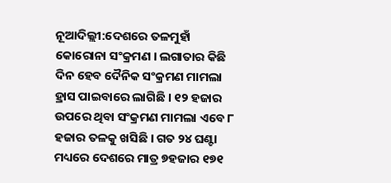ନୂଆଦିଲ୍ଲୀ:ଦେଶରେ ତଳମୁହାଁ କୋରୋନା ସଂକ୍ରମଣ । ଲଗାତାର କିଛି ଦିନ ହେବ ଦୈନିକ ସଂକ୍ରମଣ ମାମଲା ହ୍ରାସ ପାଇବାରେ ଲାଗିଛି । ୧୨ ହଜାର ଉପରେ ଥିବା ସଂକ୍ରମଣ ମାମଲା ଏବେ ୮ ହଜାର ତଳକୁ ଖସିଛି । ଗତ ୨୪ ଘଣ୍ଟା ମଧ୍ୟରେ ଦେଶରେ ମାତ୍ର ୭ହଜାର ୧୭୧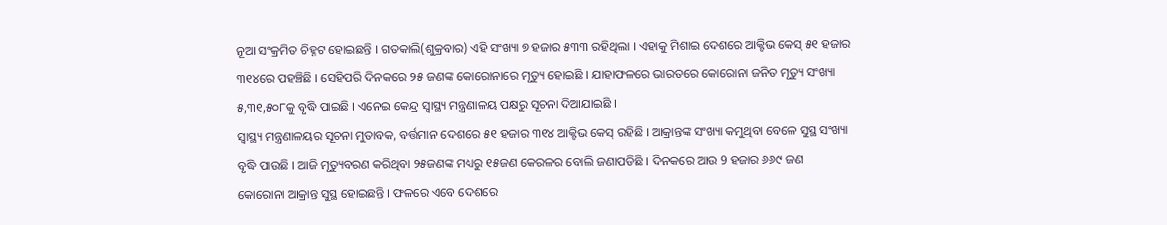ନୂଆ ସଂକ୍ରମିତ ଚିହ୍ନଟ ହୋଇଛନ୍ତି । ଗତକାଲି(ଶୁକ୍ରବାର) ଏହି ସଂଖ୍ୟା ୭ ହଜାର ୫୩୩ ରହିଥିଲା । ଏହାକୁ ମିଶାଇ ଦେଶରେ ଆକ୍ଟିଭ କେସ୍ ୫୧ ହଜାର ୩୧୪ରେ ପହଞ୍ଚିଛି । ସେହିପରି ଦିନକରେ ୨୫ ଜଣଙ୍କ କୋରୋନାରେ ମୃତ୍ୟୁ ହୋଇଛି । ଯାହାଫଳରେ ଭାରତରେ କୋରୋନା ଜନିତ ମୃତ୍ୟୁ ସଂଖ୍ୟା ୫,୩୧,୫୦୮କୁ ବୃଦ୍ଧି ପାଇଛି । ଏନେଇ କେନ୍ଦ୍ର ସ୍ବାସ୍ଥ୍ୟ ମନ୍ତ୍ରଣାଳୟ ପକ୍ଷରୁ ସୂଚନା ଦିଆଯାଇଛି ।
ସ୍ବାସ୍ଥ୍ୟ ମନ୍ତ୍ରଣାଳୟର ସୂଚନା ମୁତାବକ, ବର୍ତ୍ତମାନ ଦେଶରେ ୫୧ ହଜାର ୩୧୪ ଆକ୍ଟିଭ କେସ୍ ରହିଛି । ଆକ୍ରାନ୍ତଙ୍କ ସଂଖ୍ୟା କମୁଥିବା ବେଳେ ସୁସ୍ଥ ସଂଖ୍ୟା ବୃଦ୍ଧି ପାଉଛି । ଆଜି ମୃତ୍ୟୁବରଣ କରିଥିବା ୨୫ଜଣଙ୍କ ମଧ୍ୟରୁ ୧୫ଜଣ କେରଳର ବୋଲି ଜଣାପଡିଛି । ଦିନକରେ ଆଉ 9 ହଜାର ୬୬୯ ଜଣ କୋରୋନା ଆକ୍ରାନ୍ତ ସୁସ୍ଥ ହୋଇଛନ୍ତି । ଫଳରେ ଏବେ ଦେଶରେ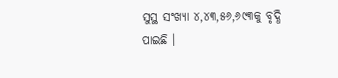ସୁସ୍ଥ ସଂଖ୍ୟା ୪,୪୩,୫୬,୬୯୩କୁ ବୃଦ୍ଧି ପାଇଛି ।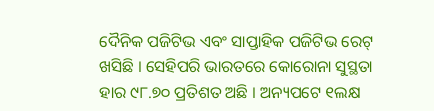ଦୈନିକ ପଜିଟିଭ ଏବଂ ସାପ୍ତାହିକ ପଜିଟିଭ ରେଟ୍ ଖସିଛି । ସେହିପରି ଭାରତରେ କୋରୋନା ସୁସ୍ଥତା ହାର ୯୮.୭୦ ପ୍ରତିଶତ ଅଛି । ଅନ୍ୟପଟେ ୧ଲକ୍ଷ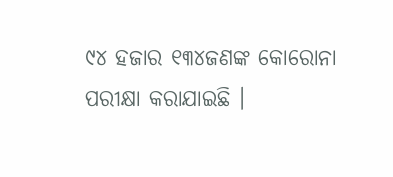୯୪ ହଜାର ୧୩୪ଜଣଙ୍କ କୋରୋନା ପରୀକ୍ଷା କରାଯାଇଛି ।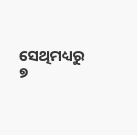ସେଥିମଧ୍ୟରୁ ୭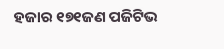ହଜାର ୧୭୧ଜଣ ପଜିଟିଭ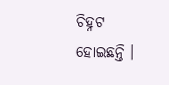ଚିହ୍ନଟ ହୋଇଛନ୍ତି ।